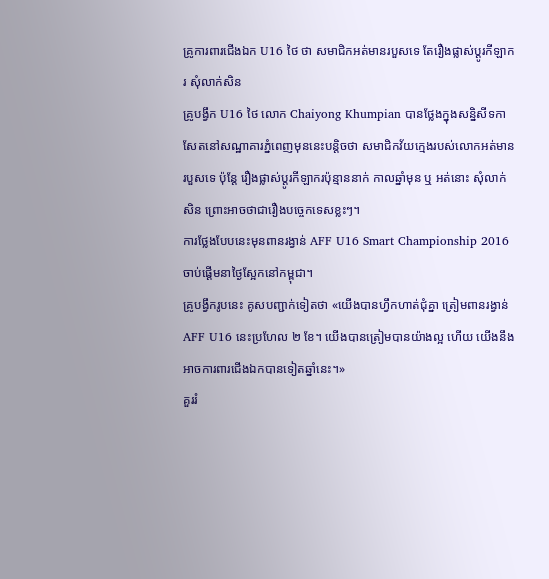គ្រូការពារជើងឯក U16 ថៃ ថា សមាជិកអត់មានរបួសទេ តែរឿងផ្លាស់ប្ដូរកីឡាករ សុំលាក់សិន
គ្រូបង្វឹក U16 ថៃ លោក Chaiyong Khumpian បានថ្លែងក្នុងសន្និសីទកាសែតនៅសណ្ឋាគារភ្នំពេញមុននេះបន្តិចថា សមាជិកវ័យក្មេងរបស់លោកអត់មានរបួសទេ ប៉ុន្តែ រឿងផ្លាស់ប្ដូរកីឡាករប៉ុន្មាននាក់ កាលឆ្នាំមុន ឬ អត់នោះ សុំលាក់សិន ព្រោះអាចថាជារឿងបច្ចេកទេសខ្លះៗ។
ការថ្លែងបែបនេះមុនពានរង្វាន់ AFF U16 Smart Championship 2016 ចាប់ផ្ដើមនាថ្ងៃស្អែកនៅកម្ពុជា។
គ្រូបង្វឹករូបនេះ គូសបញ្ជាក់ទៀតថា «យើងបានហ្វឹកហាត់ជុំគ្នា ត្រៀមពានរង្វាន់ AFF U16 នេះប្រហែល ២ ខែ។ យើងបានត្រៀមបានយ៉ាងល្អ ហើយ យើងនឹងអាចការពារជើងឯកបានទៀតឆ្នាំនេះ។»
គួររំ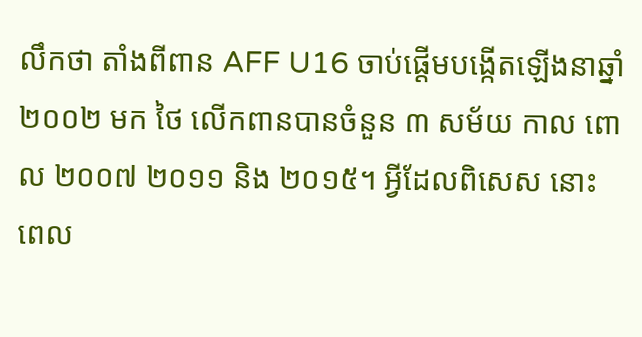លឹកថា តាំងពីពាន AFF U16 ចាប់ផ្ដើមបង្កើតឡើងនាឆ្នាំ ២០០២ មក ថៃ លើកពានបានចំនួន ៣ សម័យ កាល ពោល ២០០៧ ២០១១ និង ២០១៥។ អ្វីដែលពិសេស នោះពេល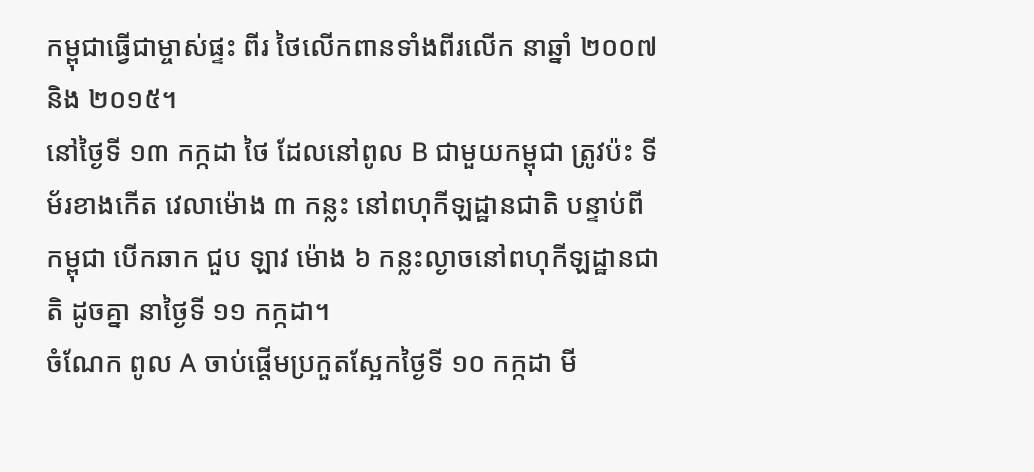កម្ពុជាធ្វើជាម្ចាស់ផ្ទះ ពីរ ថៃលើកពានទាំងពីរលើក នាឆ្នាំ ២០០៧ និង ២០១៥។
នៅថ្ងៃទី ១៣ កក្កដា ថៃ ដែលនៅពូល B ជាមួយកម្ពុជា ត្រូវប៉ះ ទីម័រខាងកើត វេលាម៉ោង ៣ កន្លះ នៅពហុកីឡដ្ឋានជាតិ បន្ទាប់ពី កម្ពុជា បើកឆាក ជួប ឡាវ ម៉ោង ៦ កន្លះល្ងាចនៅពហុកីឡដ្ឋានជាតិ ដូចគ្នា នាថ្ងៃទី ១១ កក្កដា។
ចំណែក ពូល A ចាប់ផ្ដើមប្រកួតស្អែកថ្ងៃទី ១០ កក្កដា មី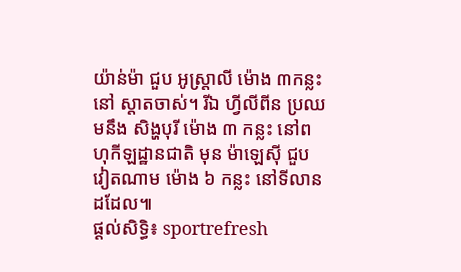យ៉ាន់ម៉ា ជួប អូស្ត្រាលី ម៉ោង ៣កន្លះ នៅ ស្តាតចាស់។ រីឯ ហ្វីលីពីន ប្រឈមនឹង សិង្ហបុរី ម៉ោង ៣ កន្លះ នៅពហុកីឡដ្ឋានជាតិ មុន ម៉ាឡេស៊ី ជួប វៀតណាម ម៉ោង ៦ កន្លះ នៅទីលានដដែល៕
ផ្ដល់សិទ្ធិ៖ sportrefresh